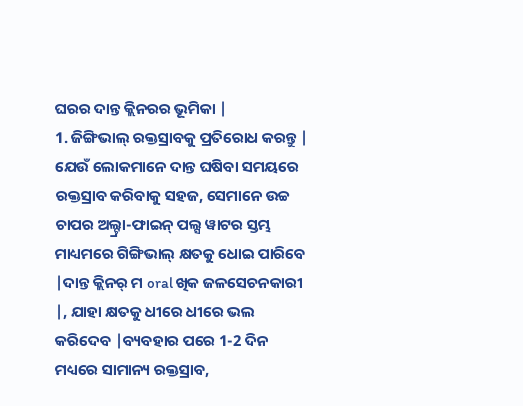ଘରର ଦାନ୍ତ କ୍ଲିନରର ଭୂମିକା |
1. ଜିଙ୍ଗିଭାଲ୍ ରକ୍ତସ୍ରାବକୁ ପ୍ରତିରୋଧ କରନ୍ତୁ |
ଯେଉଁ ଲୋକମାନେ ଦାନ୍ତ ଘଷିବା ସମୟରେ ରକ୍ତସ୍ରାବ କରିବାକୁ ସହଜ, ସେମାନେ ଉଚ୍ଚ ଚାପର ଅଲ୍ଟ୍ରା-ଫାଇନ୍ ପଲ୍ସ ୱାଟର ସ୍ତମ୍ଭ ମାଧ୍ୟମରେ ଗିଙ୍ଗିଭାଲ୍ କ୍ଷତକୁ ଧୋଇ ପାରିବେ |ଦାନ୍ତ କ୍ଲିନର୍ ମ oral ଖିକ ଜଳସେଚନକାରୀ |, ଯାହା କ୍ଷତକୁ ଧୀରେ ଧୀରେ ଭଲ କରିଦେବ |ବ୍ୟବହାର ପରେ 1-2 ଦିନ ମଧ୍ୟରେ ସାମାନ୍ୟ ରକ୍ତସ୍ରାବ,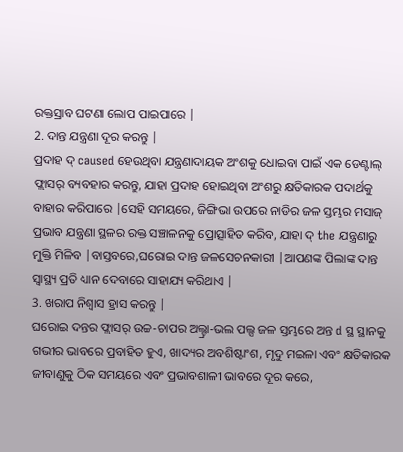ରକ୍ତସ୍ରାବ ଘଟଣା ଲୋପ ପାଇପାରେ |
2. ଦାନ୍ତ ଯନ୍ତ୍ରଣା ଦୂର କରନ୍ତୁ |
ପ୍ରଦାହ ଦ୍ caused ହେଉଥିବା ଯନ୍ତ୍ରଣାଦାୟକ ଅଂଶକୁ ଧୋଇବା ପାଇଁ ଏକ ଡେଣ୍ଟାଲ୍ ଫ୍ଲାସର୍ ବ୍ୟବହାର କରନ୍ତୁ, ଯାହା ପ୍ରଦାହ ହୋଇଥିବା ଅଂଶରୁ କ୍ଷତିକାରକ ପଦାର୍ଥକୁ ବାହାର କରିପାରେ |ସେହି ସମୟରେ, ଜିଙ୍ଗିଭା ଉପରେ ନାଡିର ଜଳ ସ୍ତମ୍ଭର ମସାଜ୍ ପ୍ରଭାବ ଯନ୍ତ୍ରଣା ସ୍ଥଳର ରକ୍ତ ସଞ୍ଚାଳନକୁ ପ୍ରୋତ୍ସାହିତ କରିବ, ଯାହା ଦ୍ the ଯନ୍ତ୍ରଣାରୁ ମୁକ୍ତି ମିଳିବ |ବାସ୍ତବରେ,ଘରୋଇ ଦାନ୍ତ ଜଳସେଚନକାରୀ |ଆପଣଙ୍କ ପିଲାଙ୍କ ଦାନ୍ତ ସ୍ୱାସ୍ଥ୍ୟ ପ୍ରତି ଧ୍ୟାନ ଦେବାରେ ସାହାଯ୍ୟ କରିଥାଏ |
3. ଖରାପ ନିଶ୍ୱାସ ହ୍ରାସ କରନ୍ତୁ |
ଘରୋଇ ଦନ୍ତର ଫ୍ଲାସର୍ ଉଚ୍ଚ-ଚାପର ଅଲ୍ଟ୍ରା-ଭଲ ପଲ୍ସ ଜଳ ସ୍ତମ୍ଭରେ ଅନ୍ତ d ସ୍ଥ ସ୍ଥାନକୁ ଗଭୀର ଭାବରେ ପ୍ରବାହିତ ହୁଏ, ଖାଦ୍ୟର ଅବଶିଷ୍ଟାଂଶ, ମୃଦୁ ମଇଳା ଏବଂ କ୍ଷତିକାରକ ଜୀବାଣୁକୁ ଠିକ ସମୟରେ ଏବଂ ପ୍ରଭାବଶାଳୀ ଭାବରେ ଦୂର କରେ,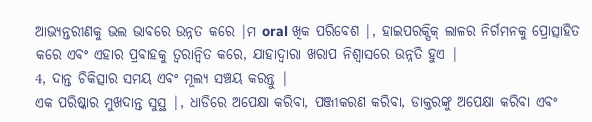ଆଭ୍ୟନ୍ତରୀଣକୁ ଭଲ ଭାବରେ ଉନ୍ନତ କରେ |ମ oral ଖିକ ପରିବେଶ |, ହାଇପରକ୍ସିକ୍ ଲାଳର ନିର୍ଗମନକୁ ପ୍ରୋତ୍ସାହିତ କରେ ଏବଂ ଏହାର ପ୍ରବାହକୁ ତ୍ୱରାନ୍ୱିତ କରେ, ଯାହାଦ୍ୱାରା ଖରାପ ନିଶ୍ୱାସରେ ଉନ୍ନତି ହୁଏ |
4, ଦାନ୍ତ ଚିକିତ୍ସାର ସମୟ ଏବଂ ମୂଲ୍ୟ ସଞ୍ଚୟ କରନ୍ତୁ |
ଏକ ପରିଷ୍କାର ମୁଖଦାନ୍ତ ସୁସ୍ଥ |, ଧାଡିରେ ଅପେକ୍ଷା କରିବା, ପଞ୍ଜୀକରଣ କରିବା, ଡାକ୍ତରଙ୍କୁ ଅପେକ୍ଷା କରିବା ଏବଂ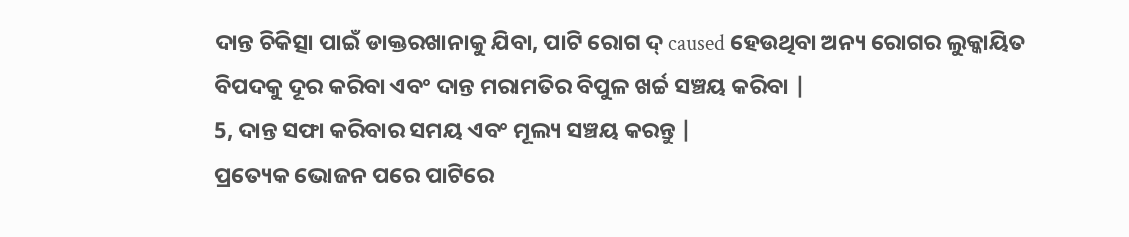ଦାନ୍ତ ଚିକିତ୍ସା ପାଇଁ ଡାକ୍ତରଖାନାକୁ ଯିବା, ପାଟି ରୋଗ ଦ୍ caused ହେଉଥିବା ଅନ୍ୟ ରୋଗର ଲୁକ୍କାୟିତ ବିପଦକୁ ଦୂର କରିବା ଏବଂ ଦାନ୍ତ ମରାମତିର ବିପୁଳ ଖର୍ଚ୍ଚ ସଞ୍ଚୟ କରିବା |
5, ଦାନ୍ତ ସଫା କରିବାର ସମୟ ଏବଂ ମୂଲ୍ୟ ସଞ୍ଚୟ କରନ୍ତୁ |
ପ୍ରତ୍ୟେକ ଭୋଜନ ପରେ ପାଟିରେ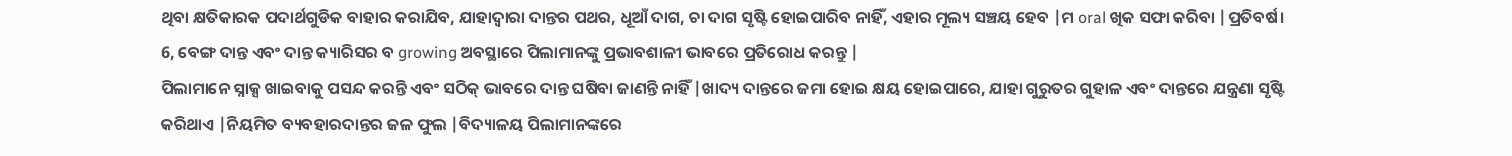ଥିବା କ୍ଷତିକାରକ ପଦାର୍ଥଗୁଡିକ ବାହାର କରାଯିବ, ଯାହାଦ୍ୱାରା ଦାନ୍ତର ପଥର, ଧୂଆଁ ଦାଗ, ଚା ଦାଗ ସୃଷ୍ଟି ହୋଇପାରିବ ନାହିଁ, ଏହାର ମୂଲ୍ୟ ସଞ୍ଚୟ ହେବ |ମ oral ଖିକ ସଫା କରିବା |ପ୍ରତିବର୍ଷ।
6, ବେଙ୍ଗ ଦାନ୍ତ ଏବଂ ଦାନ୍ତ କ୍ୟାରିସର ବ growing ଅବସ୍ଥାରେ ପିଲାମାନଙ୍କୁ ପ୍ରଭାବଶାଳୀ ଭାବରେ ପ୍ରତିରୋଧ କରନ୍ତୁ |
ପିଲାମାନେ ସ୍ନାକ୍ସ ଖାଇବାକୁ ପସନ୍ଦ କରନ୍ତି ଏବଂ ସଠିକ୍ ଭାବରେ ଦାନ୍ତ ଘଷିବା ଜାଣନ୍ତି ନାହିଁ |ଖାଦ୍ୟ ଦାନ୍ତରେ ଜମା ହୋଇ କ୍ଷୟ ହୋଇପାରେ, ଯାହା ଗୁରୁତର ଗୁହାଳ ଏବଂ ଦାନ୍ତରେ ଯନ୍ତ୍ରଣା ସୃଷ୍ଟି କରିଥାଏ |ନିୟମିତ ବ୍ୟବହାରଦାନ୍ତର ଜଳ ଫୁଲ |ବିଦ୍ୟାଳୟ ପିଲାମାନଙ୍କରେ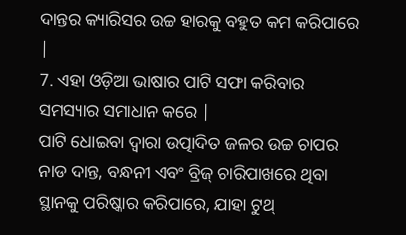ଦାନ୍ତର କ୍ୟାରିସର ଉଚ୍ଚ ହାରକୁ ବହୁତ କମ କରିପାରେ |
7. ଏହା ଓଡ଼ିଆ ଭାଷାର ପାଟି ସଫା କରିବାର ସମସ୍ୟାର ସମାଧାନ କରେ |
ପାଟି ଧୋଇବା ଦ୍ୱାରା ଉତ୍ପାଦିତ ଜଳର ଉଚ୍ଚ ଚାପର ନାଡ ଦାନ୍ତ, ବନ୍ଧନୀ ଏବଂ ବ୍ରିଜ୍ ଚାରିପାଖରେ ଥିବା ସ୍ଥାନକୁ ପରିଷ୍କାର କରିପାରେ, ଯାହା ଟୁଥ୍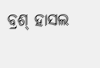ବ୍ରଶ୍ ହାସଲ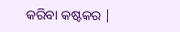କରିବା କଷ୍ଟକର |